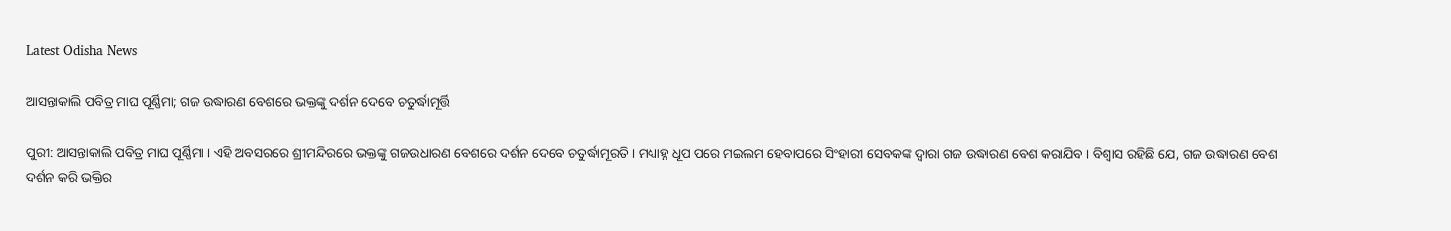Latest Odisha News

ଆସନ୍ତାକାଲି ପବିତ୍ର ମାଘ ପୂର୍ଣ୍ଣିମା; ଗଜ ଉଦ୍ଧାରଣ ବେଶରେ ଭକ୍ତଙ୍କୁ ଦର୍ଶନ ଦେବେ ଚତୁର୍ଦ୍ଧାମୂର୍ତ୍ତି

ପୁରୀ: ଆସନ୍ତାକାଲି ପବିତ୍ର ମାଘ ପୂର୍ଣ୍ଣିମା । ଏହି ଅବସରରେ ଶ୍ରୀମନ୍ଦିରରେ ଭକ୍ତଙ୍କୁ ଗଜଉଧାରଣ ବେଶରେ ଦର୍ଶନ ଦେବେ ଚତୁର୍ଦ୍ଧାମୂରତି । ମଧ୍ୟାହ୍ନ ଧୂପ ପରେ ମଇଲମ ହେବାପରେ ସିଂହାରୀ ସେବକଙ୍କ ଦ୍ୱାରା ଗଜ ଉଦ୍ଧାରଣ ବେଶ କରାଯିବ । ବିଶ୍ୱାସ ରହିଛି ଯେ, ଗଜ ଉଦ୍ଧାରଣ ବେଶ ଦର୍ଶନ କରି ଭକ୍ତିର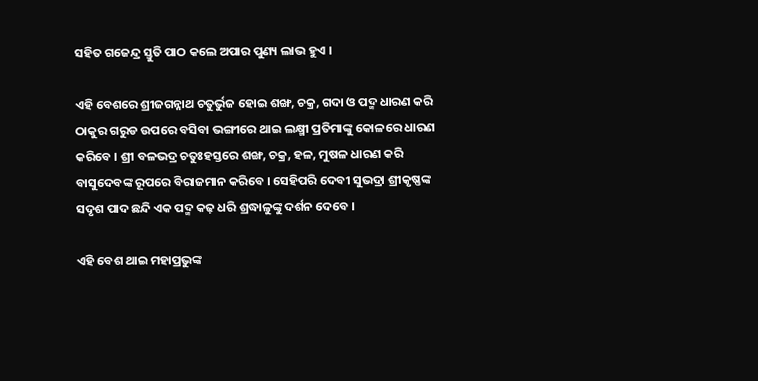ସହିତ ଗଜେନ୍ଦ୍ର ସ୍ତୁତି ପାଠ କଲେ ଅପାର ପୁଣ୍ୟ ଲାଭ ହୁଏ ।

ଏହି ବେଶରେ ଶ୍ରୀଜଗନ୍ନାଥ ଚତୁର୍ଭୁଜ ହୋଇ ଶଙ୍ଖ, ଚକ୍ର, ଗଦା ଓ ପଦ୍ମ ଧାରଣ କରି ଠାକୁର ଗରୁଡ ଉପରେ ବସିବା ଭଙ୍ଗୀରେ ଥାଇ ଲକ୍ଷ୍ମୀ ପ୍ରତିମାଙ୍କୁ କୋଳରେ ଧାରଣ କରିବେ । ଶ୍ରୀ ବଳଭଦ୍ର ଚତୁଃହସ୍ତରେ ଶଙ୍ଖ, ଚକ୍ର, ହଳ, ମୁଷଳ ଧାରଣ କରି ବାସୁଦେବଙ୍କ ରୂପରେ ବିରାଜମାନ କରିବେ । ସେହିପରି ଦେବୀ ସୁଭଦ୍ରା ଶ୍ରୀକୃଷ୍ଣଙ୍କ ସଦୃଶ ପାଦ ଛନ୍ଦି ଏକ ପଦ୍ମ କଢ଼ ଧରି ଶ୍ରଦ୍ଧାଳୁଙ୍କୁ ଦର୍ଶନ ଦେବେ ।

ଏହି ବେଶ ଥାଇ ମହାପ୍ରଭୁଙ୍କ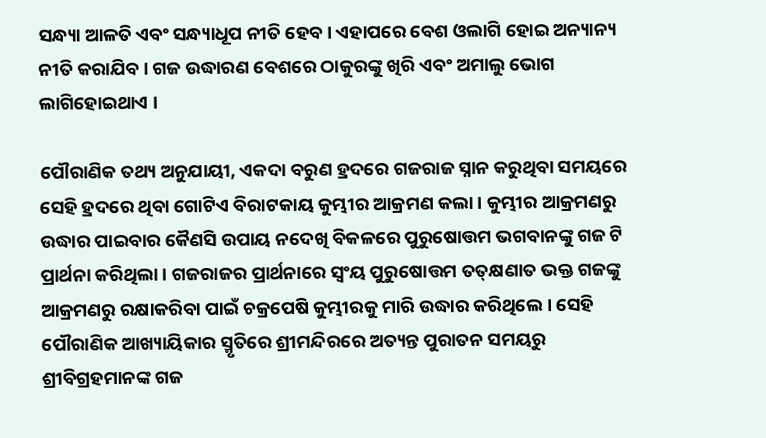ସନ୍ଧ୍ୟା ଆଳତି ଏବଂ ସନ୍ଧ୍ୟାଧୂପ ନୀତି ହେବ। ଏହାପରେ ବେଶ ଓଲାଗି ହୋଇ ଅନ୍ୟାନ୍ୟ ନୀତି କରାଯିବ। ଗଜ ଉଦ୍ଧାରଣ ବେଶରେ ଠାକୁରଙ୍କୁ ଖିରି ଏବଂ ଅମାଲୁ ଭୋଗ ଲାଗିହୋଇଥାଏ ।

ପୌରାଣିକ ତଥ୍ୟ ଅନୁଯାୟୀ, ଏକଦା ବରୁଣ ହ୍ରଦରେ ଗଜରାଜ ସ୍ନାନ କରୁଥିବା ସମୟରେ ସେହି ହ୍ରଦରେ ଥିବା ଗୋଟିଏ ବିରାଟକାୟ କୁମ୍ଭୀର ଆକ୍ରମଣ କଲା । କୁମ୍ଭୀର ଆକ୍ରମଣରୁ ଉଦ୍ଧାର ପାଇବାର କୈଣସି ଉପାୟ ନଦେଖି ବିକଳରେ ପୁରୁଷୋତ୍ତମ ଭଗବାନଙ୍କୁ ଗଜ ଟି ପ୍ରାର୍ଥନା କରିଥିଲା । ଗଜରାଜର ପ୍ରାର୍ଥନାରେ ସ୍ୱଂୟ ପୁରୁଷୋତ୍ତମ ତତ୍‌କ୍ଷଣାତ ଭକ୍ତ ଗଜଙ୍କୁ ଆକ୍ରମଣରୁ ରକ୍ଷାକରିବା ପାଇଁ ଚକ୍ରପେଷି କୁମ୍ଭୀରକୁ ମାରି ଉଦ୍ଧାର କରିଥିଲେ । ସେହି ପୌରାଣିକ ଆଖ୍ୟାୟିକାର ସ୍ମୃତିରେ ଶ୍ରୀମନ୍ଦିରରେ ଅତ୍ୟନ୍ତ ପୁରାତନ ସମୟରୁ ଶ୍ରୀବିଗ୍ରହମାନଙ୍କ ଗଜ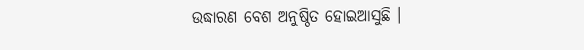ଉଦ୍ଧାରଣ ବେଶ ଅନୁଷ୍ଠିତ ହୋଇଆସୁଛି ।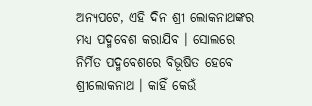ଅନ୍ୟପଟେ, ଏହି ଦିନ ଶ୍ରୀ ଲୋକନାଥଙ୍କର ମଧ୍ୟ ପଦ୍ମବେଶ କରାଯିବ । ସୋଲରେ ନିର୍ମିତ ପଦ୍ମବେଶରେ ବିଭୂଷିତ ହେବେ ଶ୍ରୀଲୋକନାଥ । କାହିଁ କେଉଁ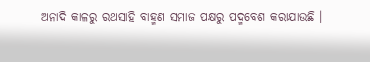ଅନାଦି କାଳରୁ ରଥସାହି ବାହ୍ମଣ ସମାଜ ପକ୍ଷରୁ ପଦ୍ମବେଶ କରାଯାଉଛି ।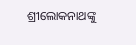ଶ୍ରୀଲୋକନାଥଙ୍କୁ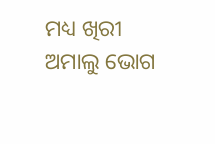ମଧ୍ୟ ଖିରୀ ଅମାଲୁ ଭୋଗ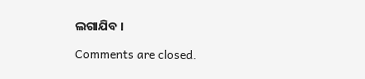ଲଗାଯିବ ।

Comments are closed.